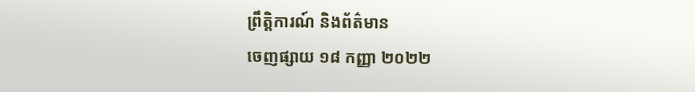ព្រឹត្តិការណ៍ និងព័ត៌មាន
ចេញផ្សាយ ១៨ កញ្ញា ២០២២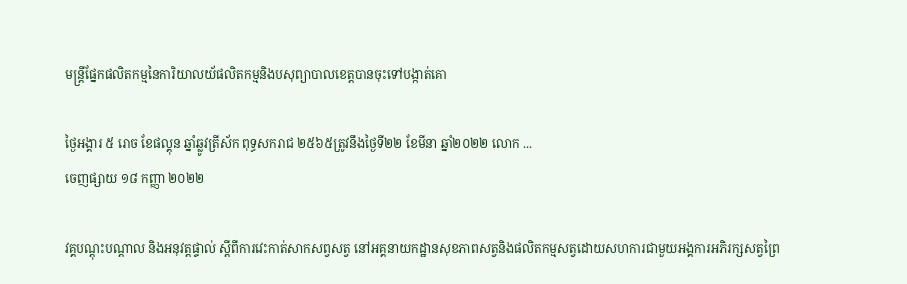មន្រ្តីផ្នែកផលិតកម្មនៃការិយាលយ័ផលិតកម្មនិងបសុព្យាបាលខេត្តបានចុះទៅបង្កាត់គោ

ថ្ងៃអង្គារ ៥ រោច ខែផល្គុន ឆ្នាំឆ្លូវត្រីស័ក ពុទ្ធសករាជ ២៥៦៥ត្រូវនឹងថ្ងៃទី២២ ខែមីនា ឆ្នាំ២០២២ លោក ...
ចេញផ្សាយ ១៨ កញ្ញា ២០២២

វគ្គបណ្ដុះបណ្ដាល និងអនុវត្តផ្ទាល់ ស្ដីពីការវេះកាត់សាកសព្វសត្វ នៅអគ្គនាយកដ្ឋានសុខភាពសត្វនិងផលិតកម្មសត្វដោយសហការជាមួយអង្គការអភិរក្សសត្វព្រៃ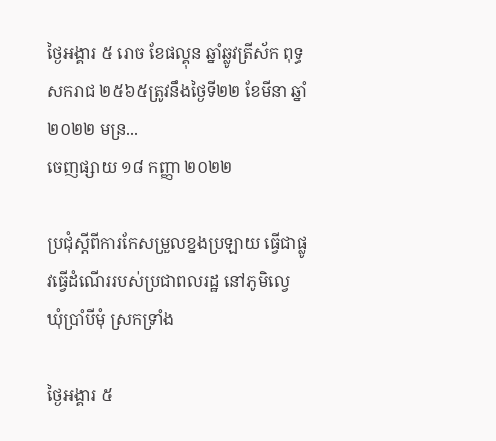ថ្ងៃអង្គារ ៥ រោច ខែផល្គុន ឆ្នាំឆ្លូវត្រីស័ក ពុទ្ធសករាជ ២៥៦៥ត្រូវនឹងថ្ងៃទី២២ ខែមីនា ឆ្នាំ២០២២ មន្រ...
ចេញផ្សាយ ១៨ កញ្ញា ២០២២

ប្រជុំស្តីពីការកែសម្រួលខ្នងប្រឡាយ ធ្វើជាផ្លូវធ្វើដំណើររបស់ប្រជាពលរដ្ឋ នៅភូមិល្វេ ឃុំប្រាំបីមុំ ស្រកទ្រាំង

ថ្ងៃអង្គារ ៥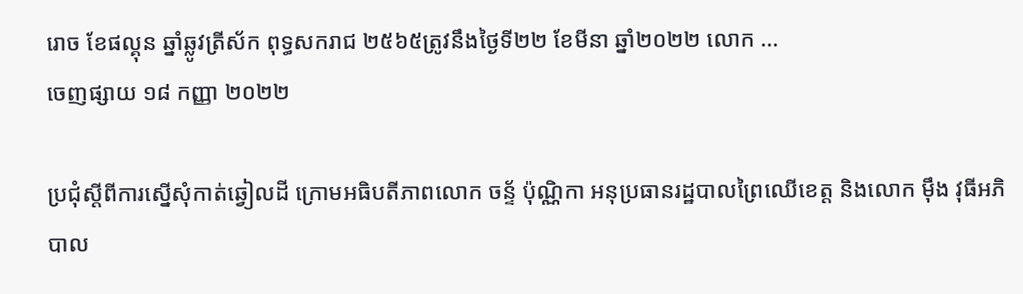រោច ខែផល្គុន ឆ្នាំឆ្លូវត្រីស័ក ពុទ្ធសករាជ ២៥៦៥ត្រូវនឹងថ្ងៃទី២២ ខែមីនា ឆ្នាំ២០២២ លោក ...
ចេញផ្សាយ ១៨ កញ្ញា ២០២២

ប្រជុំស្តីពីការស្នើសុំកាត់ឆ្វៀលដី ក្រោមអធិបតីភាពលោក ចន្ទ័ ប៉ុណ្ណិកា អនុប្រធានរដ្ឋបាលព្រៃឈើខេត្ត និងលោក មុឹង វុធីអភិបាល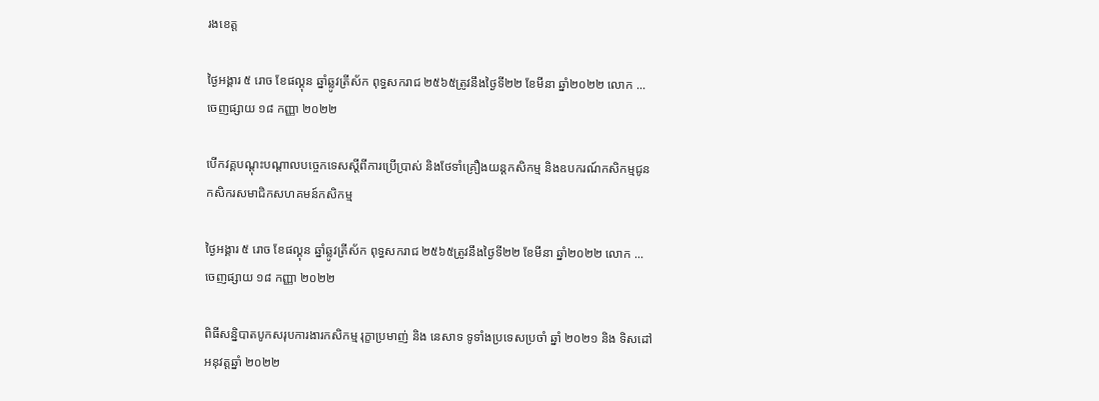រងខេត្ត

ថ្ងៃអង្គារ ៥ រោច ខែផល្គុន ឆ្នាំឆ្លូវត្រីស័ក ពុទ្ធសករាជ ២៥៦៥ត្រូវនឹងថ្ងៃទី២២ ខែមីនា ឆ្នាំ២០២២ លោក ...
ចេញផ្សាយ ១៨ កញ្ញា ២០២២

បើកវគ្គបណ្ដុះបណ្ដាលបច្ចេកទេសស្ដីពីការប្រើប្រាស់ និងថែទាំគ្រឿងយន្តកសិកម្ម និងឧបករណ៍កសិកម្មជូនកសិករសមាជិកសហគមន៍កសិកម្ម

ថ្ងៃអង្គារ ៥ រោច ខែផល្គុន ឆ្នាំឆ្លូវត្រីស័ក ពុទ្ធសករាជ ២៥៦៥ត្រូវនឹងថ្ងៃទី២២ ខែមីនា ឆ្នាំ២០២២ លោក ...
ចេញផ្សាយ ១៨ កញ្ញា ២០២២

ពិធីសន្និបាតបូកសរុបការងារកសិកម្ម រុក្ខាប្រមាញ់ និង នេសាទ ទូទាំងប្រទេសប្រចាំ ឆ្នាំ ២០២១ និង ទិសដៅអនុវត្តឆ្នាំ ២០២២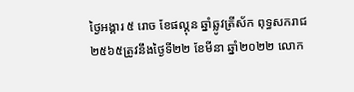ថ្ងៃអង្គារ ៥ រោច ខែផល្គុន ឆ្នាំឆ្លូវត្រីស័ក ពុទ្ធសករាជ ២៥៦៥ត្រូវនឹងថ្ងៃទី២២ ខែមីនា ឆ្នាំ២០២២ លោក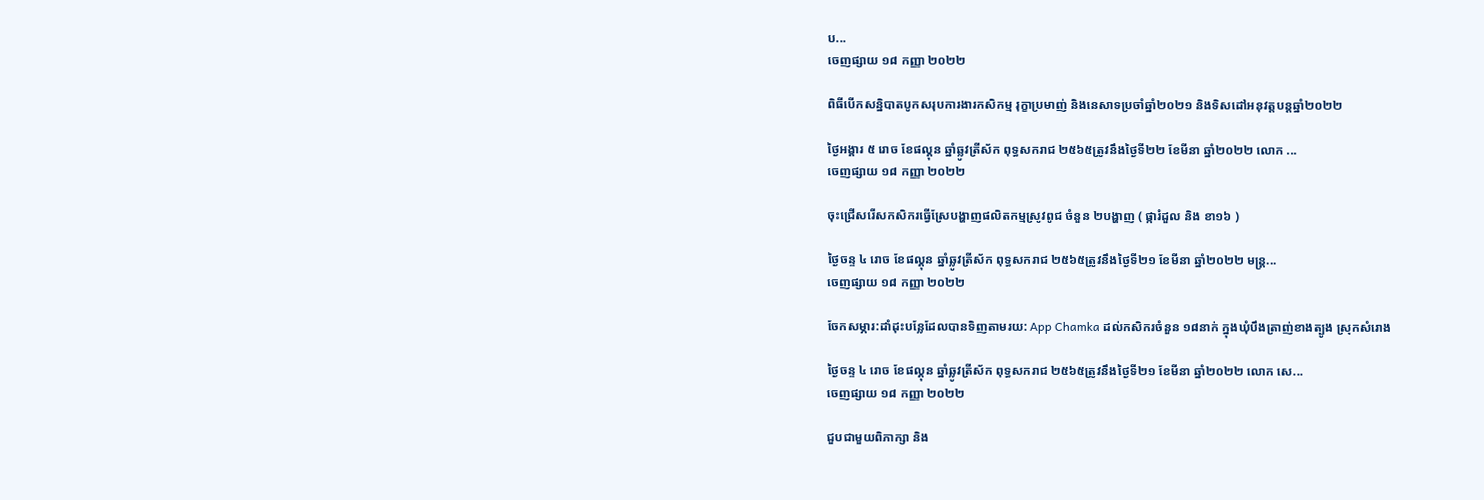ប...
ចេញផ្សាយ ១៨ កញ្ញា ២០២២

ពិធីបើកសន្និបាតបូកសរុបការងារកសិកម្ម រុក្ខាប្រមាញ់ និងនេសាទប្រចាំឆ្នាំ២០២១ និងទិសដៅអនុវត្តបន្តឆ្នាំ២០២២

ថ្ងៃអង្គារ ៥ រោច ខែផល្គុន ឆ្នាំឆ្លូវត្រីស័ក ពុទ្ធសករាជ ២៥៦៥ត្រូវនឹងថ្ងៃទី២២ ខែមីនា ឆ្នាំ២០២២ លោក ...
ចេញផ្សាយ ១៨ កញ្ញា ២០២២

ចុះជ្រើសរើសកសិករធ្វើស្រែបង្ហាញផលិតកម្មស្រូវពូជ ចំនួន ២បង្ហាញ ( ផ្ការំដួល និង ខា១៦ )

ថ្ងៃចន្ទ ៤ រោច ខែផល្គុន ឆ្នាំឆ្លូវត្រីស័ក ពុទ្ធសករាជ ២៥៦៥ត្រូវនឹងថ្ងៃទី២១ ខែមីនា ឆ្នាំ២០២២ មន្ត្រ...
ចេញផ្សាយ ១៨ កញ្ញា ២០២២

ចែកសម្ភារ:ដាំដុះបន្លែដែលបានទិញតាមរយ: App Chamka ដល់កសិករចំនួន ១៨នាក់ ក្នុងឃុំបឹងត្រាញ់ខាងត្បូង ស្រុកសំរោង

ថ្ងៃចន្ទ ៤ រោច ខែផល្គុន ឆ្នាំឆ្លូវត្រីស័ក ពុទ្ធសករាជ ២៥៦៥ត្រូវនឹងថ្ងៃទី២១ ខែមីនា ឆ្នាំ២០២២ លោក សេ...
ចេញផ្សាយ ១៨ កញ្ញា ២០២២

ជួបជាមួយពិភាក្សា និង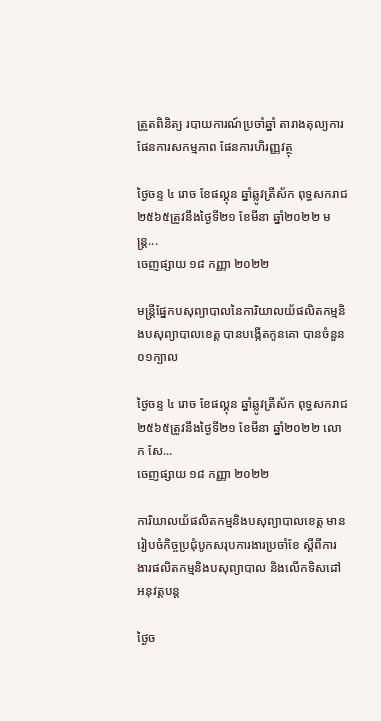ត្រួតពិនិត្យ របាយការណ៍ប្រចាំឆ្នាំ តារាងតុល្យការ ផែនការសកម្មភាព ផែនការហិរញ្ញវត្ថុ

ថ្ងៃចន្ទ ៤ រោច ខែផល្គុន ឆ្នាំឆ្លូវត្រីស័ក ពុទ្ធសករាជ ២៥៦៥ត្រូវនឹងថ្ងៃទី២១ ខែមីនា ឆ្នាំ២០២២ មន្រ្ត...
ចេញផ្សាយ ១៨ កញ្ញា ២០២២

មន្រ្តីផ្នែកបសុព្យាបាលនៃការិយាលយ័ផលិតកម្មនិងបសុព្យាបាលខេត្ត បានបង្កេីតកូនគោ បានចំនួន ០១ក្បាល

ថ្ងៃចន្ទ ៤ រោច ខែផល្គុន ឆ្នាំឆ្លូវត្រីស័ក ពុទ្ធសករាជ ២៥៦៥ត្រូវនឹងថ្ងៃទី២១ ខែមីនា ឆ្នាំ២០២២ លោក សែ...
ចេញផ្សាយ ១៨ កញ្ញា ២០២២

ការិយាលយ័ផលិតកម្មនិងបសុព្យាបាលខេត្ត មានរៀបចំកិច្ចប្រជុំបូកសរុបការងារប្រចាំខែ ស្ដីពីការងារផលិតកម្មនិងបសុព្យាបាល និងលេីកទិសដៅអនុវត្តបន្ត

ថ្ងៃច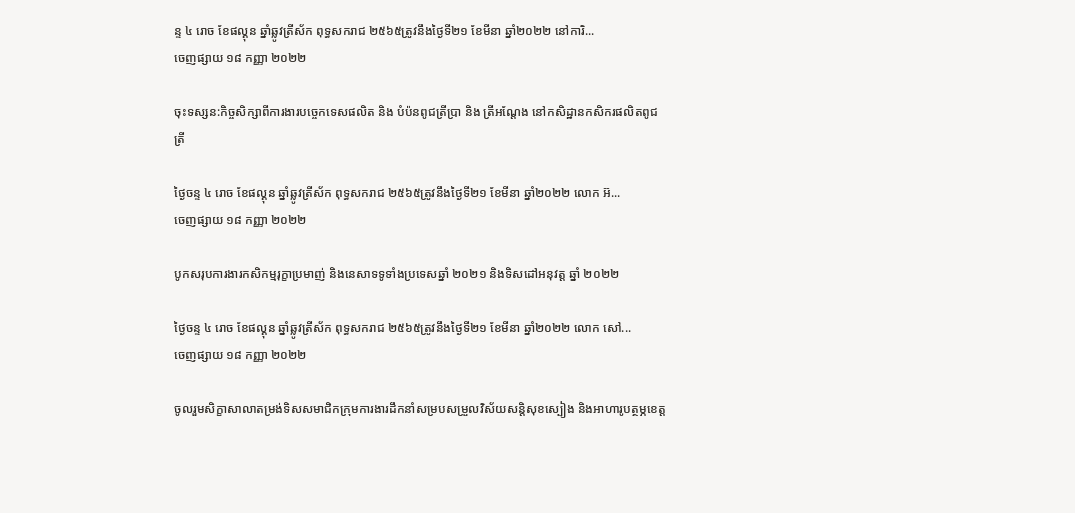ន្ទ ៤ រោច ខែផល្គុន ឆ្នាំឆ្លូវត្រីស័ក ពុទ្ធសករាជ ២៥៦៥ត្រូវនឹងថ្ងៃទី២១ ខែមីនា ឆ្នាំ២០២២ នៅការិ...
ចេញផ្សាយ ១៨ កញ្ញា ២០២២

ចុះទស្សន:កិច្ចសិក្សាពីការងារបច្ចេកទេសផលិត និង បំប៉នពូជត្រីប្រា និង ត្រីអណ្តែង នៅកសិដ្ឋានកសិករផលិតពូជត្រី

ថ្ងៃចន្ទ ៤ រោច ខែផល្គុន ឆ្នាំឆ្លូវត្រីស័ក ពុទ្ធសករាជ ២៥៦៥ត្រូវនឹងថ្ងៃទី២១ ខែមីនា ឆ្នាំ២០២២ លោក អ៊...
ចេញផ្សាយ ១៨ កញ្ញា ២០២២

បូកសរុបការងារកសិកម្មរុក្ខាប្រមាញ់ និងនេសាទទូទាំងប្រទេសឆ្នាំ ២០២១ និងទិសដៅអនុវត្ត ឆ្នាំ ២០២២

ថ្ងៃចន្ទ ៤ រោច ខែផល្គុន ឆ្នាំឆ្លូវត្រីស័ក ពុទ្ធសករាជ ២៥៦៥ត្រូវនឹងថ្ងៃទី២១ ខែមីនា ឆ្នាំ២០២២ លោក សៅ...
ចេញផ្សាយ ១៨ កញ្ញា ២០២២

ចូលរួមសិក្ខាសាលាតម្រង់ទិសសមាជិកក្រុមការងារដឹកនាំសម្របសម្រួលវិស័យសន្តិសុខស្បៀង និងអាហារូបត្ថម្ភខេត្ត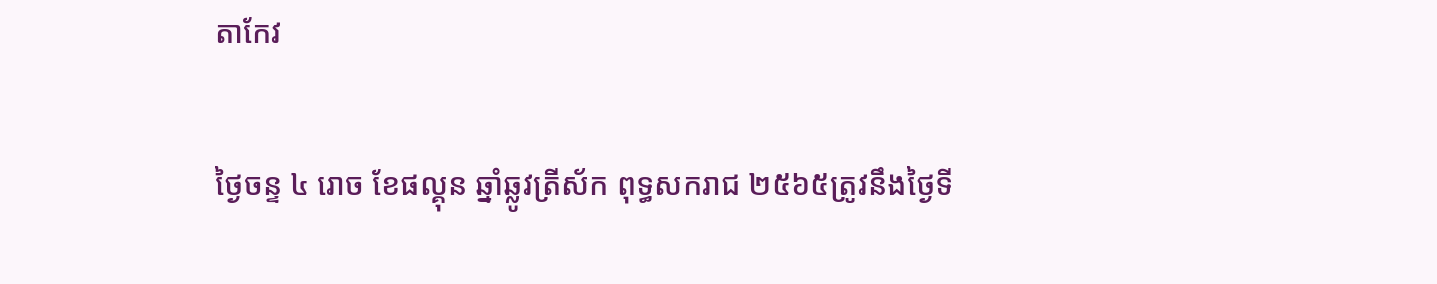តាកែវ

ថ្ងៃចន្ទ ៤ រោច ខែផល្គុន ឆ្នាំឆ្លូវត្រីស័ក ពុទ្ធសករាជ ២៥៦៥ត្រូវនឹងថ្ងៃទី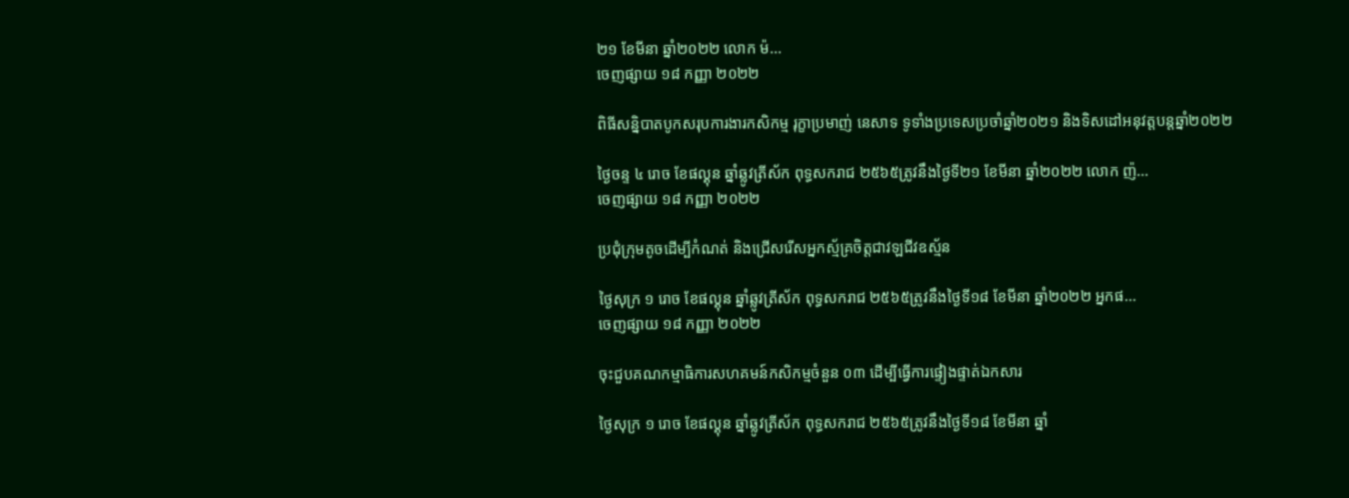២១ ខែមីនា ឆ្នាំ២០២២ លោក ម៉...
ចេញផ្សាយ ១៨ កញ្ញា ២០២២

ពិធីសន្និបាតបូកសរុបការងារកសិកម្ម រុក្ខាប្រមាញ់ នេសាទ ទូទាំងប្រទេសប្រចាំឆ្នាំ២០២១ និងទិសដៅអនុវត្តបន្តឆ្នាំ២០២២

ថ្ងៃចន្ទ ៤ រោច ខែផល្គុន ឆ្នាំឆ្លូវត្រីស័ក ពុទ្ធសករាជ ២៥៦៥ត្រូវនឹងថ្ងៃទី២១ ខែមីនា ឆ្នាំ២០២២ លោក ញ៉...
ចេញផ្សាយ ១៨ កញ្ញា ២០២២

ប្រជុំក្រុមតូចដើម្បីកំណត់ និងជ្រើសរើសអ្នកស្ម័គ្រចិត្តជាវឡជីវឧស័្មន

ថ្ងៃសុក្រ ១ រោច ខែផល្គុន ឆ្នាំឆ្លូវត្រីស័ក ពុទ្ធសករាជ ២៥៦៥ត្រូវនឹងថ្ងៃទី១៨ ខែមីនា ឆ្នាំ២០២២ អ្នកផ...
ចេញផ្សាយ ១៨ កញ្ញា ២០២២

ចុះជួបគណកម្មាធិការសហគមន៍កសិកម្មចំនួន ០៣ ដើម្បីធ្វើការផ្ទៀងផ្ទាត់ឯកសារ

ថ្ងៃសុក្រ ១ រោច ខែផល្គុន ឆ្នាំឆ្លូវត្រីស័ក ពុទ្ធសករាជ ២៥៦៥ត្រូវនឹងថ្ងៃទី១៨ ខែមីនា ឆ្នាំ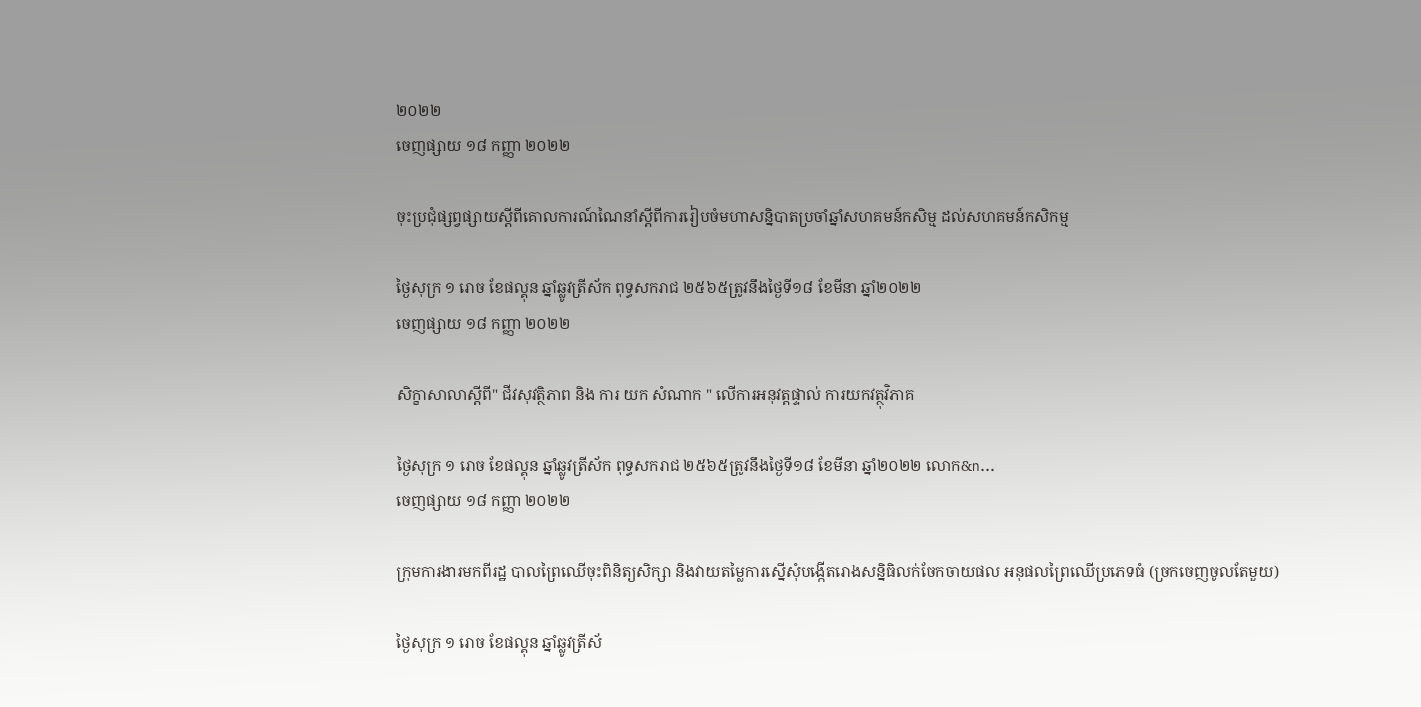២០២២
ចេញផ្សាយ ១៨ កញ្ញា ២០២២

ចុះប្រជុំផ្សព្វផ្សាយស្តីពីគោលការណ៍ណៃនាំស្តីពីការរៀបចំមហាសន្និបាតប្រចាំឆ្នាំសហគមន៍កសិម្ម ដល់សហគមន៍កសិកម្ម

ថ្ងៃសុក្រ ១ រោច ខែផល្គុន ឆ្នាំឆ្លូវត្រីស័ក ពុទ្ធសករាជ ២៥៦៥ត្រូវនឹងថ្ងៃទី១៨ ខែមីនា ឆ្នាំ២០២២
ចេញផ្សាយ ១៨ កញ្ញា ២០២២

សិក្ខាសាលាស្ដីពី" ជីវសុវត្ថិភាព និង ការ យក សំណាក " លើការអនុវត្តផ្ទាល់ ការយកវត្ថុវិភាគ

ថ្ងៃសុក្រ ១ រោច ខែផល្គុន ឆ្នាំឆ្លូវត្រីស័ក ពុទ្ធសករាជ ២៥៦៥ត្រូវនឹងថ្ងៃទី១៨ ខែមីនា ឆ្នាំ២០២២ លោក&n...
ចេញផ្សាយ ១៨ កញ្ញា ២០២២

ក្រុមការងារមកពីរដ្ឋ បាលព្រៃឈើចុះពិនិត្យសិក្សា និងវាយតម្លៃការស្នើសុំបង្កើតរោងសន្និធិលក់ចែកចាយផល អនុផលព្រៃឈើប្រភេទធំ (ច្រកចេញចូលតែមួយ)

ថ្ងៃសុក្រ ១ រោច ខែផល្គុន ឆ្នាំឆ្លូវត្រីស័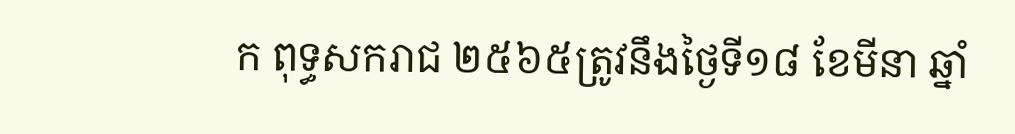ក ពុទ្ធសករាជ ២៥៦៥ត្រូវនឹងថ្ងៃទី១៨ ខែមីនា ឆ្នាំ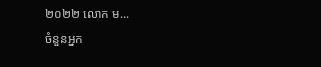២០២២ លោក ម...
ចំនួនអ្នក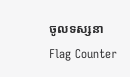ចូលទស្សនា
Flag Counter